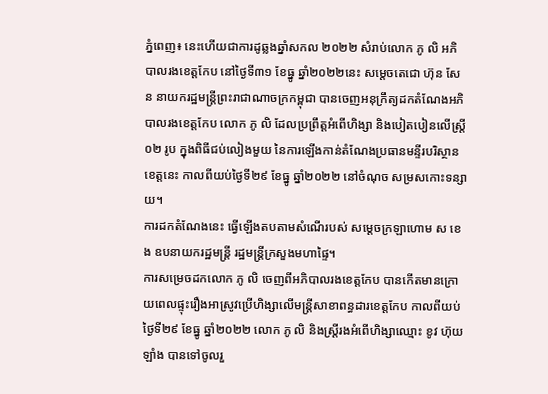ភ្នំពេញ៖ នេះហើយជាការដូឆ្លងឆ្នាំសកល ២០២២ សំរាប់លោក ភូ លិ អភិបាលរងខេត្តកែប នៅថ្ងៃទី៣១ ខែធ្នូ ឆ្នាំ២០២២នេះ សម្តេចតេជោ ហ៊ុន សែន នាយករដ្ឋមន្ត្រីព្រះរាជាណាចក្រកម្ពុជា បានចេញអនុក្រឹត្យដកតំណែងអភិបាលរងខេត្តកែប លោក ភូ លិ ដែលប្រព្រឹត្តអំពើហិង្សា និងបៀតបៀនលើស្ត្រី ០២ រូប ក្នុងពិធីជប់លៀងមួយ នៃការឡើងកាន់តំណែងប្រធានមន្ទីរបរិស្ថានខេត្តនេះ កាលពីយប់ថ្ងៃទី២៩ ខែធ្នូ ឆ្នាំ២០២២ នៅចំណុច សម្រសកោះទន្សាយ។
ការដកតំណែងនេះ ធ្វើឡើងតបតាមសំណើរបស់ សម្តេចក្រឡាហោម ស ខេង ឧបនាយករដ្ឋមន្ត្រី រដ្ឋមន្ត្រីក្រសួងមហាផ្ទៃ។
ការសម្រេចដកលោក ភូ លិ ចេញពីអភិបាលរងខេត្តកែប បានកើតមានក្រោយពេលផ្ទុះរឿងអាស្រូវប្រើហិង្សាលើមន្ត្រីសាខាពន្ធដារខេត្តកែប កាលពីយប់ថ្ងៃទី២៩ ខែធ្នូ ឆ្នាំ២០២២ លោក ភូ លិ និងស្ត្រីរងអំពើហិង្សាឈ្មោះ ខូវ ហ៊ុយឡាំង បានទៅចូលរួ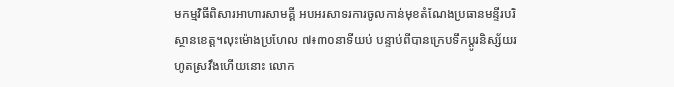មកម្មវិធីពិសារអាហារសាមគ្គី អបអរសាទរការចូលកាន់មុខតំណែងប្រធានមន្ទីរបរិស្ថានខេត្ត។លុះម៉ោងប្រហែល ៧៖៣០នាទីយប់ បន្ទាប់ពីបានក្រេបទឹកប្តូរនិស្ស័យរហូតស្រវឹងហើយនោះ លោក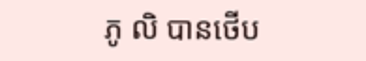ភូ លិ បានថើប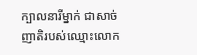ក្បាលនារីម្នាក់ ជាសាច់ញាតិរបស់ឈ្មោះលោក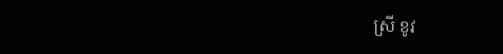ស្រី ខូវ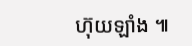ហ៊ុយឡាំង ៕